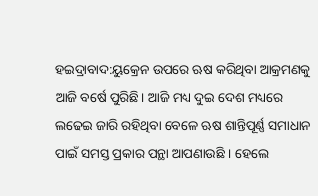ହଇଦ୍ରାବାଦ:ୟୁକ୍ରେନ ଉପରେ ଋଷ କରିଥିବା ଆକ୍ରମଣକୁ ଆଜି ବର୍ଷେ ପୁରିଛି। ଆଜି ମଧ୍ୟ ଦୁଇ ଦେଶ ମଧ୍ୟରେ ଲଢେଇ ଜାରି ରହିଥିବା ବେଳେ ଋଷ ଶାନ୍ତିପୂର୍ଣ୍ଣ ସମାଧାନ ପାଇଁ ସମସ୍ତ ପ୍ରକାର ପନ୍ଥା ଆପଣାଉଛି । ହେଲେ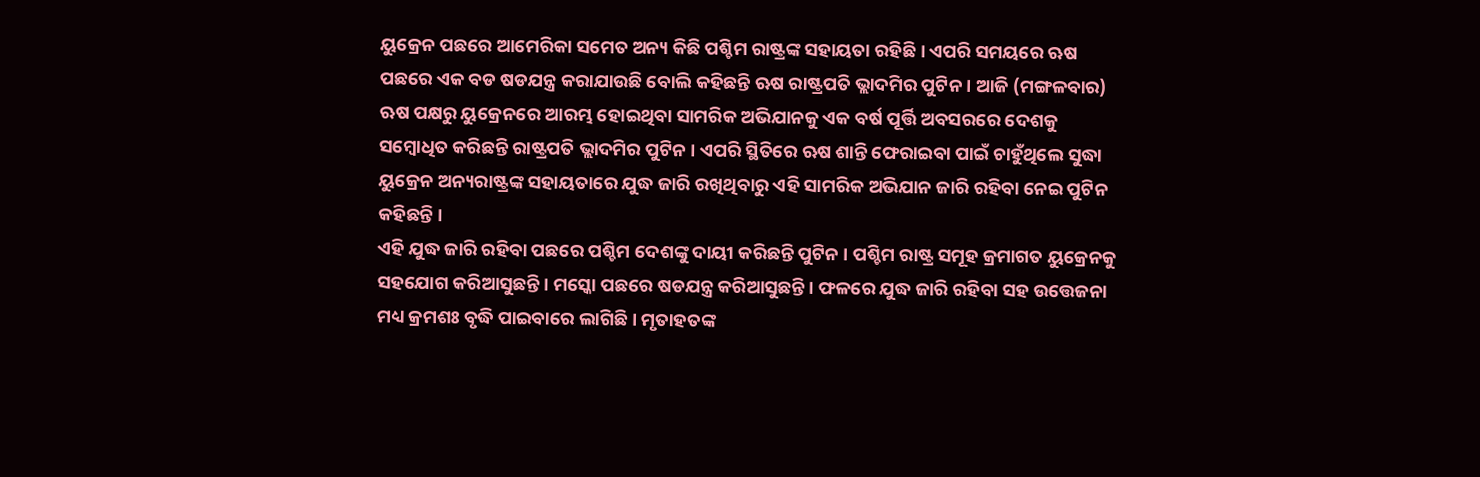ୟୁକ୍ରେନ ପଛରେ ଆମେରିକା ସମେତ ଅନ୍ୟ କିଛି ପଶ୍ଚିମ ରାଷ୍ଟ୍ରଙ୍କ ସହାୟତା ରହିଛି । ଏପରି ସମୟରେ ଋଷ ପଛରେ ଏକ ବଡ ଷଡଯନ୍ତ୍ର କରାଯାଉଛି ବୋଲି କହିଛନ୍ତି ଋଷ ରାଷ୍ଟ୍ରପତି ଭ୍ଲାଦମିର ପୁଟିନ । ଆଜି (ମଙ୍ଗଳବାର) ଋଷ ପକ୍ଷରୁ ୟୁକ୍ରେନରେ ଆରମ୍ଭ ହୋଇଥିବା ସାମରିକ ଅଭିଯାନକୁ ଏକ ବର୍ଷ ପୂର୍ତ୍ତି ଅବସରରେ ଦେଶକୁ ସମ୍ବୋଧିତ କରିଛନ୍ତି ରାଷ୍ଟ୍ରପତି ଭ୍ଲାଦମିର ପୁଟିନ । ଏପରି ସ୍ଥିତିରେ ଋଷ ଶାନ୍ତି ଫେରାଇବା ପାଇଁ ଚାହୁଁଥିଲେ ସୁଦ୍ଧା ୟୁକ୍ରେନ ଅନ୍ୟରାଷ୍ଟ୍ରଙ୍କ ସହାୟତାରେ ଯୁଦ୍ଧ ଜାରି ରଖିଥିବାରୁ ଏହି ସାମରିକ ଅଭିଯାନ ଜାରି ରହିବା ନେଇ ପୁଟିନ କହିଛନ୍ତି ।
ଏହି ଯୁଦ୍ଧ ଜାରି ରହିବା ପଛରେ ପଶ୍ଚିମ ଦେଶଙ୍କୁ ଦାୟୀ କରିଛନ୍ତି ପୁଟିନ । ପଶ୍ଚିମ ରାଷ୍ଟ୍ର ସମୂହ କ୍ରମାଗତ ୟୁକ୍ରେନକୁ ସହଯୋଗ କରିଆସୁଛନ୍ତି । ମସ୍କୋ ପଛରେ ଷଡଯନ୍ତ୍ର କରିଆସୁଛନ୍ତି । ଫଳରେ ଯୁଦ୍ଧ ଜାରି ରହିବା ସହ ଉତ୍ତେଜନା ମଧ୍ୟ କ୍ରମଶଃ ବୃଦ୍ଧି ପାଇବାରେ ଲାଗିଛି । ମୃତାହତଙ୍କ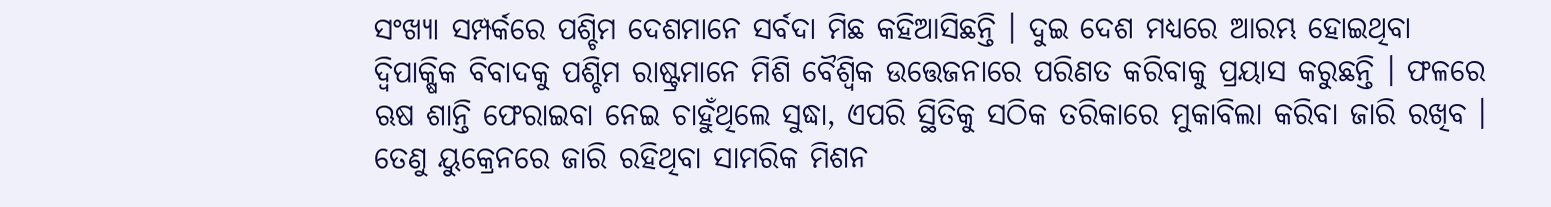ସଂଖ୍ୟା ସମ୍ପର୍କରେ ପଶ୍ଚିମ ଦେଶମାନେ ସର୍ବଦା ମିଛ କହିଆସିଛନ୍ତି । ଦୁଇ ଦେଶ ମଧ୍ୟରେ ଆରମ୍ଭ ହୋଇଥିବା ଦ୍ବିପାକ୍ଷିକ ବିବାଦକୁ ପଶ୍ଚିମ ରାଷ୍ଟ୍ରମାନେ ମିଶି ବୈଶ୍ବିକ ଉତ୍ତେଜନାରେ ପରିଣତ କରିବାକୁ ପ୍ରୟାସ କରୁଛନ୍ତି । ଫଳରେ ଋଷ ଶାନ୍ତି ଫେରାଇବା ନେଇ ଚାହୁଁଥିଲେ ସୁଦ୍ଧା, ଏପରି ସ୍ଥିତିକୁ ସଠିକ ତରିକାରେ ମୁକାବିଲା କରିବା ଜାରି ରଖିବ । ତେଣୁ ୟୁକ୍ରେନରେ ଜାରି ରହିଥିବା ସାମରିକ ମିଶନ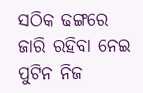ସଠିକ ଢଙ୍ଗରେ ଜାରି ରହିବା ନେଇ ପୁଟିନ ନିଜ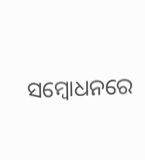ସମ୍ବୋଧନରେ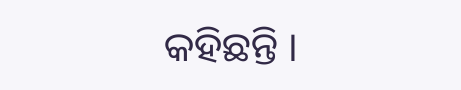କହିଛନ୍ତି ।